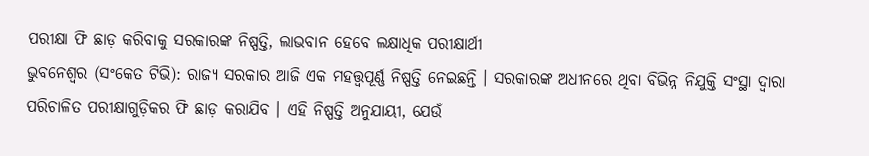ପରୀକ୍ଷା ଫି ଛାଡ଼ କରିବାକୁ ସରକାରଙ୍କ ନିଷ୍ପତ୍ତି, ଲାଭବାନ ହେବେ ଲକ୍ଷାଧିକ ପରୀକ୍ଷାର୍ଥୀ
ଭୁବନେଶ୍ବର (ସଂକେତ ଟିଭି): ରାଜ୍ୟ ସରକାର ଆଜି ଏକ ମହତ୍ତ୍ୱପୂର୍ଣ୍ଣ ନିଷ୍ପତ୍ତି ନେଇଛନ୍ତି । ସରକାରଙ୍କ ଅଧୀନରେ ଥିବା ବିଭିନ୍ନ ନିଯୁକ୍ତି ସଂସ୍ଥା ଦ୍ୱାରା ପରିଚାଳିତ ପରୀକ୍ଷାଗୁଡ଼ିକର ଫି ଛାଡ଼ କରାଯିବ । ଏହି ନିଷ୍ପତ୍ତି ଅନୁଯାୟୀ, ଯେଉଁ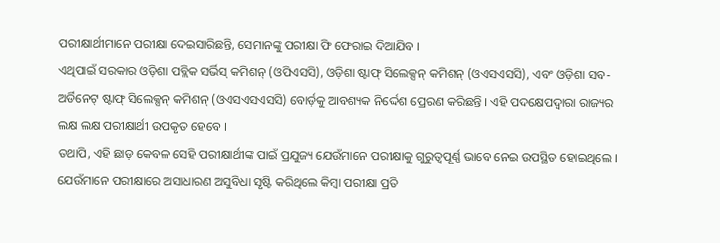ପରୀକ୍ଷାର୍ଥୀମାନେ ପରୀକ୍ଷା ଦେଇସାରିଛନ୍ତି, ସେମାନଙ୍କୁ ପରୀକ୍ଷା ଫି ଫେରାଇ ଦିଆଯିବ ।
ଏଥିପାଇଁ ସରକାର ଓଡ଼ିଶା ପବ୍ଲିକ ସର୍ଭିସ୍ କମିଶନ୍ (ଓପିଏସସି), ଓଡ଼ିଶା ଷ୍ଟାଫ୍ ସିଲେକ୍ସନ୍ କମିଶନ୍ (ଓଏସଏସସି), ଏବଂ ଓଡ଼ିଶା ସବ-ଅର୍ଡିନେଟ୍ ଷ୍ଟାଫ୍ ସିଲେକ୍ସନ୍ କମିଶନ୍ (ଓଏସଏସଏସସି) ବୋର୍ଡ଼କୁ ଆବଶ୍ୟକ ନିର୍ଦ୍ଦେଶ ପ୍ରେରଣ କରିଛନ୍ତି । ଏହି ପଦକ୍ଷେପଦ୍ୱାରା ରାଜ୍ୟର ଲକ୍ଷ ଲକ୍ଷ ପରୀକ୍ଷାର୍ଥୀ ଉପକୃତ ହେବେ ।
ତଥାପି, ଏହି ଛାଡ଼ କେବଳ ସେହି ପରୀକ୍ଷାର୍ଥୀଙ୍କ ପାଇଁ ପ୍ରଯୁଜ୍ୟ ଯେଉଁମାନେ ପରୀକ୍ଷାକୁ ଗୁରୁତ୍ୱପୂର୍ଣ୍ଣ ଭାବେ ନେଇ ଉପସ୍ଥିତ ହୋଇଥିଲେ । ଯେଉଁମାନେ ପରୀକ୍ଷାରେ ଅସାଧାରଣ ଅସୁବିଧା ସୃଷ୍ଟି କରିଥିଲେ କିମ୍ବା ପରୀକ୍ଷା ପ୍ରତି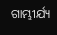ଗାମ୍ଭୀର୍ଯ୍ୟ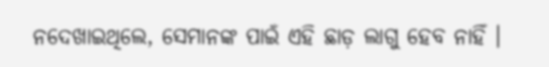ନଦେଖାଇଥିଲେ, ସେମାନଙ୍କ ପାଇଁ ଏହି ଛାଡ଼ ଲାଗୁ ହେବ ନାହିଁ ।